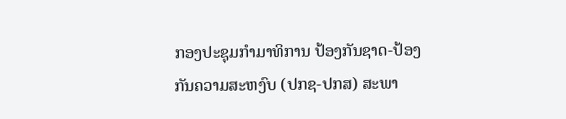ກອງປະຊຸມກຳມາທິການ ປ້ອງກັນຊາດ-ປ້ອງກັນຄວາມສະຫງົບ (ປກຊ-ປກສ) ສະພາ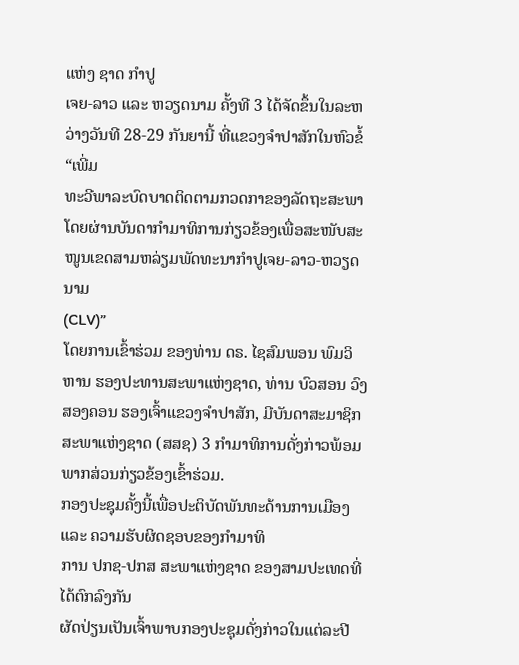ແຫ່ງ ຊາດ ກຳປູ
ເຈຍ-ລາວ ແລະ ຫວຽດນາມ ຄັ້ງທີ 3 ໄດ້ຈັດຂຶ້ນໃນລະຫວ່າງວັນທີ 28-29 ກັນຍານີ້ ທີ່ແຂວງຈຳປາສັກໃນຫົວຂໍ້
“ເພີ່ມ
ທະວີພາລະບົດບາດຕິດຕາມກວດກາຂອງລັດຖະສະພາໂດຍຜ່ານບັນດາກຳມາທິການກ່ຽວຂ້ອງເພື່ອສະໜັບສະໜູນເຂດສາມຫລ່ຽມພັດທະນາກຳປູເຈຍ-ລາວ-ຫວຽດ ນາມ
(CLV)”
ໂດຍການເຂົ້າຮ່ວມ ຂອງທ່ານ ດຣ. ໄຊສົມພອນ ພົມວິຫານ ຮອງປະທານສະພາແຫ່ງຊາດ, ທ່ານ ບົວສອນ ວົງສອງຄອນ ຮອງເຈົ້າແຂວງຈຳປາສັກ, ມີບັນດາສະມາຊິກສະພາແຫ່ງຊາດ (ສສຊ) 3 ກຳມາທິການດັ່ງກ່າວພ້ອມພາກສ່ວນກ່ຽວຂ້ອງເຂົ້າຮ່ວມ.
ກອງປະຊຸມຄັ້ງນີ້ເພື່ອປະຕິບັດພັນທະດ້ານການເມືອງ ແລະ ຄວາມຮັບຜິດຊອບຂອງກຳມາທິ
ການ ປກຊ-ປກສ ສະພາແຫ່ງຊາດ ຂອງສາມປະເທດທີ່ໄດ້ຕົກລົງກັນ
ຜັດປ່ຽນເປັນເຈົ້າພາບກອງປະຊຸມດັ່ງກ່າວໃນແຕ່ລະປີ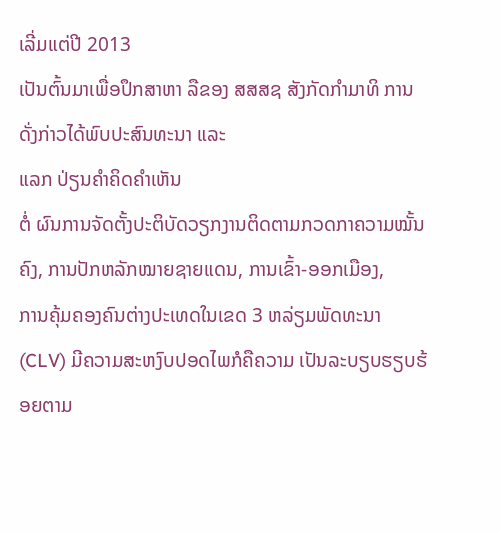ເລີ່ມແຕ່ປີ 2013
ເປັນຕົ້ນມາເພື່ອປຶກສາຫາ ລືຂອງ ສສສຊ ສັງກັດກຳມາທິ ການດັ່ງກ່າວໄດ້ພົບປະສົນທະນາ ແລະ
ແລກ ປ່ຽນຄຳຄິດຄຳເຫັນ
ຕໍ່ ຜົນການຈັດຕັ້ງປະຕິບັດວຽກງານຕິດຕາມກວດກາຄວາມໝັ້ນຄົງ, ການປັກຫລັກໝາຍຊາຍແດນ, ການເຂົ້າ-ອອກເມືອງ,
ການຄຸ້ມຄອງຄົນຕ່າງປະເທດໃນເຂດ 3 ຫລ່ຽມພັດທະນາ (CLV) ມີຄວາມສະຫງົບປອດໄພກໍຄືຄວາມ ເປັນລະບຽບຮຽບຮ້ອຍຕາມ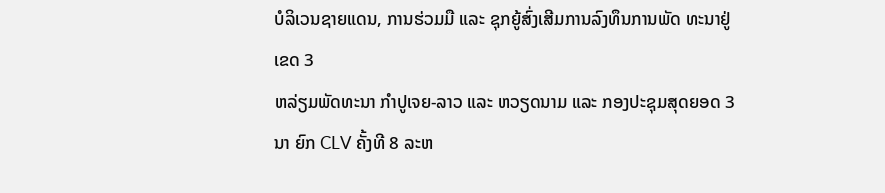ບໍລິເວນຊາຍແດນ, ການຮ່ວມມື ແລະ ຊຸກຍູ້ສົ່ງເສີມການລົງທຶນການພັດ ທະນາຢູ່ເຂດ 3
ຫລ່ຽມພັດທະນາ ກຳປູເຈຍ-ລາວ ແລະ ຫວຽດນາມ ແລະ ກອງປະຊຸມສຸດຍອດ 3 ນາ ຍົກ CLV ຄັ້ງທີ 8 ລະຫ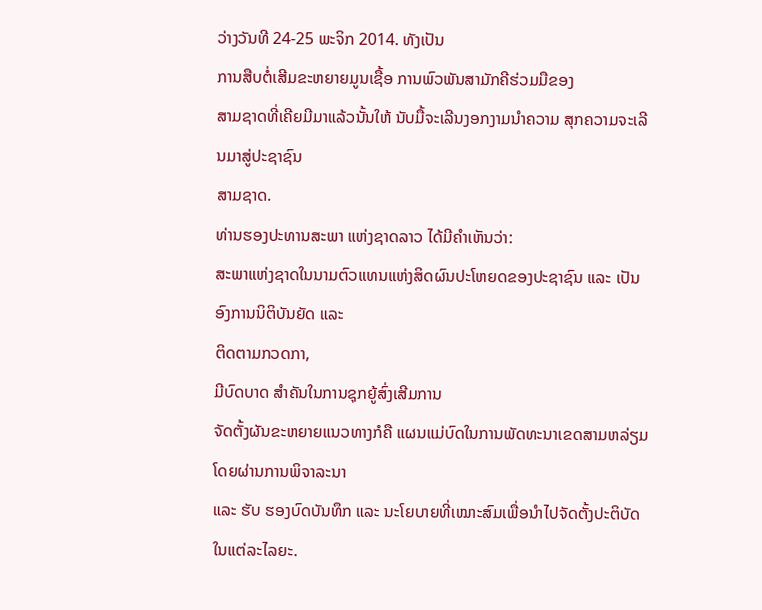ວ່າງວັນທີ 24-25 ພະຈິກ 2014. ທັງເປັນ
ການສືບຕໍ່ເສີມຂະຫຍາຍມູນເຊື້ອ ການພົວພັນສາມັກຄີຮ່ວມມືຂອງ
ສາມຊາດທີ່ເຄີຍມີມາແລ້ວນັ້ນໃຫ້ ນັບມື້ຈະເລີນງອກງາມນຳຄວາມ ສຸກຄວາມຈະເລີນມາສູ່ປະຊາຊົນ
ສາມຊາດ.
ທ່ານຮອງປະທານສະພາ ແຫ່ງຊາດລາວ ໄດ້ມີຄຳເຫັນວ່າ:
ສະພາແຫ່ງຊາດໃນນາມຕົວແທນແຫ່ງສິດຜົນປະໂຫຍດຂອງປະຊາຊົນ ແລະ ເປັນອົງການນິຕິບັນຍັດ ແລະ
ຕິດຕາມກວດກາ,
ມີບົດບາດ ສຳຄັນໃນການຊຸກຍູ້ສົ່ງເສີມການ
ຈັດຕັ້ງຜັນຂະຫຍາຍແນວທາງກໍຄື ແຜນແມ່ບົດໃນການພັດທະນາເຂດສາມຫລ່ຽມໂດຍຜ່ານການພິຈາລະນາ
ແລະ ຮັບ ຮອງບົດບັນທຶກ ແລະ ນະໂຍບາຍທີ່ເໝາະສົມເພື່ອນຳໄປຈັດຕັ້ງປະຕິບັດໃນແຕ່ລະໄລຍະ.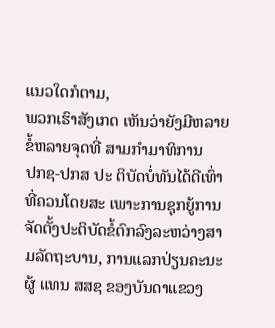ແນວໃດກໍຕາມ,
ພວກເຮົາສັງເກດ ເຫັນວ່າຍັງມີຫລາຍຂໍ້ຫລາຍຈຸດທີ່ ສາມກຳມາທິການ
ປກຊ-ປກສ ປະ ຕິບັດບໍ່ທັນໄດ້ດີເທົ່າທີ່ຄວນໂດຍສະ ເພາະການຊຸກຍູ້ການຈັດຕັ້ງປະຕິບັດຂໍ້ຕົກລົງລະຫວ່າງສາມລັດຖະບານ, ການແລກປ່ຽນຄະນະຜູ້ ແທນ ສສຊ ຂອງບັນດາແຂວງ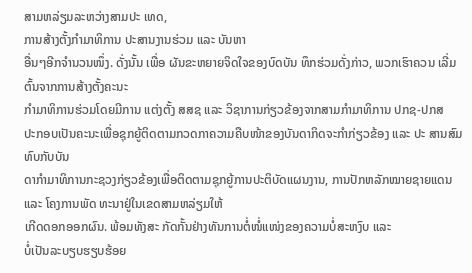ສາມຫລ່ຽມລະຫວ່າງສາມປະ ເທດ,
ການສ້າງຕັ້ງກຳມາທິການ ປະສານງານຮ່ວມ ແລະ ບັນຫາ
ອື່ນໆອີກຈຳນວນໜຶ່ງ. ດັ່ງນັ້ນ ເພື່ອ ຜັນຂະຫຍາຍຈິດໃຈຂອງບົດບັນ ທຶກຮ່ວມດັ່ງກ່າວ, ພວກເຮົາຄວນ ເລີ່ມຕົ້ນຈາກການສ້າງຕັ້ງຄະນະ
ກຳມາທິການຮ່ວມໂດຍມີການ ແຕ່ງຕັ້ງ ສສຊ ແລະ ວິຊາການກ່ຽວຂ້ອງຈາກສາມກຳມາທິການ ປກຊ-ປກສ
ປະກອບເປັນຄະນະເພື່ອຊຸກຍູ້ຕິດຕາມກວດກາຄວາມຄືບໜ້າຂອງບັນດາກິດຈະກຳກ່ຽວຂ້ອງ ແລະ ປະ ສານສົມທົບກັບບັນ
ດາກຳມາທິການກະຊວງກ່ຽວຂ້ອງເພື່ອຕິດຕາມຊຸກຍູ້ການປະຕິບັດແຜນງານ, ການປັກຫລັກໝາຍຊາຍແດນ ແລະ ໂຄງການພັດ ທະນາຢູ່ໃນເຂດສາມຫລ່ຽມໃຫ້
ເກີດດອກອອກຜົນ. ພ້ອມທັງສະ ກັດກັ້ນຢ່າງທັນການຕໍ່ໜໍ່ແໜ່ງຂອງຄວາມບໍ່ສະຫງົບ ແລະ
ບໍ່ເປັນລະບຽບຮຽບຮ້ອຍ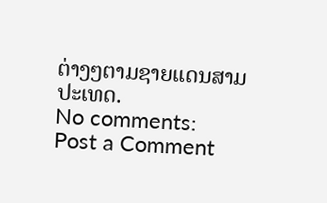ຕ່າງໆຕາມຊາຍແດນສາມປະເທດ.
No comments:
Post a Comment